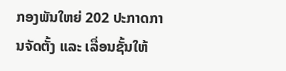ກອງພັນໃຫຍ່ 202 ປະກາດການຈັດຕັ້ງ ແລະ ເລື່ອນຊັ້ນໃຫ້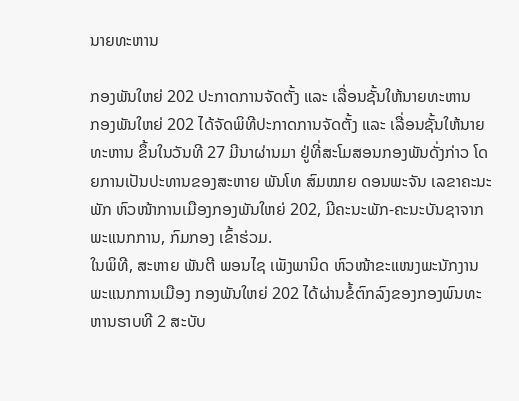ນາຍທະຫານ

ກອງພັນໃຫຍ່ 202 ປະກາດການຈັດຕັ້ງ ແລະ ເລື່ອນຊັ້ນໃຫ້ນາຍທະຫານ
ກອງພັນໃຫຍ່ 202 ໄດ້ຈັດພິທີປະກາດການຈັດຕັ້ງ ແລະ ເລື່ອນຊັ້ນໃຫ້ນາຍທະຫານ ຂຶ້ນໃນວັນທີ 27 ມີນາຜ່ານມາ ຢູ່ທີ່ສະໂມສອນກອງພັນດັ່ງກ່າວ ໂດຍການເປັນປະທານຂອງສະຫາຍ ພັນໂທ ສົມໝາຍ ດອນພະຈັນ ເລຂາຄະນະພັກ ຫົວໜ້າການເມືອງກອງພັນໃຫຍ່ 202, ມີຄະນະພັກ-ຄະນະບັນຊາຈາກ ພະແນກການ, ກົມກອງ ເຂົ້າຮ່ວມ.
ໃນພິທີ, ສະຫາຍ ພັນຕີ ພອນໄຊ ເພັງພານິດ ຫົວໜ້າຂະແໜງພະນັກງານ ພະແນກການເມືອງ ກອງພັນໃຫຍ່ 202 ໄດ້ຜ່ານຂໍ້ຕົກລົງຂອງກອງພົນທະຫານຮາບທີ 2 ສະບັບ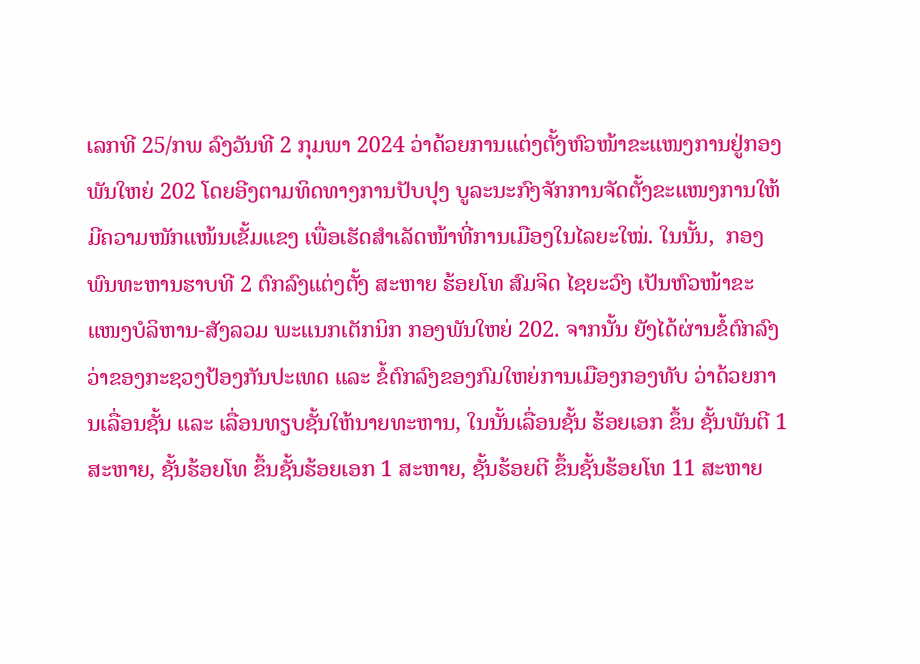ເລກທີ 25/ກພ ລົງວັນທີ 2 ກຸມພາ 2024 ວ່າດ້ວຍການແຕ່ງຕັ້ງຫົວໜ້າຂະແໜງການຢູ່ກອງພັນໃຫຍ່ 202 ໂດຍອີງຕາມທິດທາງການປັບປຸງ ບູລະນະກົງຈັກການຈັດຕັ້ງຂະແໜງການໃຫ້ມີຄວາມໜັກແໜ້ນເຂັ້ມແຂງ ເພື່ອເຮັດສໍາເລັດໜ້າທີ່ການເມືອງໃນໄລຍະໃໝ່. ໃນນັ້ນ,  ກອງພົນທະຫານຮາບທີ 2 ຕົກລົງແຕ່ງຕັ້ງ ສະຫາຍ ຮ້ອຍໂທ ສົມຈິດ ໄຊຍະວົງ ເປັນຫົວໜ້າຂະແໜງບໍລິຫານ-ສັງລວມ ພະແນກເຕັກນິກ ກອງພັນໃຫຍ່ 202. ຈາກນັ້ນ ຍັງໄດ້ຜ່ານຂໍ້ຕົກລົງວ່າຂອງກະຊວງປ້ອງກັນປະເທດ ແລະ ຂໍ້ຕົກລົງຂອງກົມໃຫຍ່ການເມືອງກອງທັບ ວ່າດ້ວຍການເລື່ອນຊັ້ນ ແລະ ເລື່ອນທຽບຊັ້ນໃຫ້ນາຍທະຫານ, ໃນນັ້ນເລື່ອນຊັ້ນ ຮ້ອຍເອກ ຂຶ້ນ ຊັ້ນພັນຕີ 1 ສະຫາຍ, ຊັ້ນຮ້ອຍໂທ ຂຶ້ນຊັ້ນຮ້ອຍເອກ 1 ສະຫາຍ, ຊັ້ນຮ້ອຍຕີ ຂຶ້ນຊັ້ນຮ້ອຍໂທ 11 ສະຫາຍ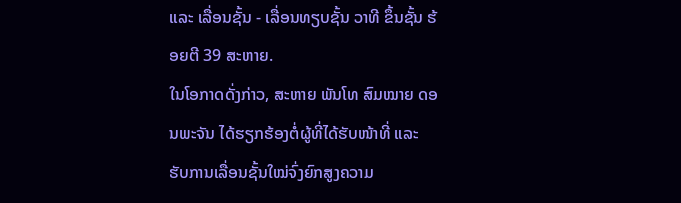ແລະ ເລື່ອນຊັ້ນ - ເລື່ອນທຽບຊັ້ນ ວາທີ ຂຶ້ນຊັ້ນ ຮ້ອຍຕີ 39 ສະຫາຍ.
ໃນໂອກາດດັ່ງກ່າວ, ສະຫາຍ ພັນໂທ ສົມໝາຍ ດອນພະຈັນ ໄດ້ຮຽກຮ້ອງຕໍ່ຜູ້ທີ່ໄດ້ຮັບໜ້າທີ່ ແລະ ຮັບການເລື່ອນຊັ້ນໃໝ່ຈົ່ງຍົກສູງຄວາມ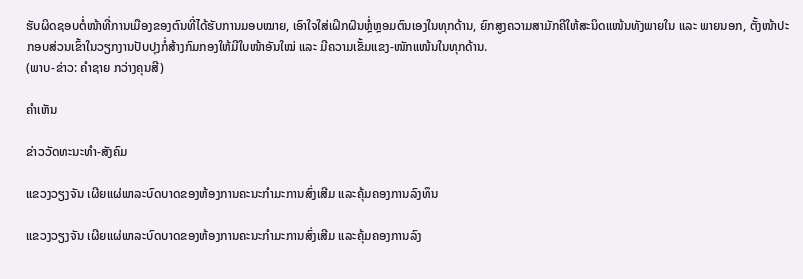ຮັບຜິດຊອບຕໍ່ໜ້າທີ່ການເມືອງຂອງຕົນທີ່ໄດ້ຮັບການມອບໝາຍ, ເອົາໃຈໃສ່ເຝິກຝົນຫຼໍ່ຫຼອມຕົນເອງໃນທຸກດ້ານ, ຍົກສູງຄວາມສາມັກຄີໃຫ້ສະນິດແໜ້ນທັງພາຍໃນ ແລະ ພາຍນອກ, ຕັ້ງໜ້າປະກອບສ່ວນເຂົ້າໃນວຽກງານປັບປຸງກໍ່ສ້າງກົມກອງໃຫ້ມີໃບໜ້າອັນໃໝ່ ແລະ ມີຄວາມເຂັ້ມແຂງ-ໜັກແໜ້ນໃນທຸກດ້ານ.
(ພາບ-ຂ່າວ: ຄຳຊາຍ ກວ່າງຄຸນສີ)

ຄໍາເຫັນ

ຂ່າວວັດທະນະທຳ-ສັງຄົມ

ແຂວງວຽງຈັນ ເຜີຍແຜ່ພາລະບົດບາດຂອງຫ້ອງການຄະນະກຳມະການສົ່ງເສີມ ແລະຄຸ້ມຄອງການລົງທຶນ

ແຂວງວຽງຈັນ ເຜີຍແຜ່ພາລະບົດບາດຂອງຫ້ອງການຄະນະກຳມະການສົ່ງເສີມ ແລະຄຸ້ມຄອງການລົງ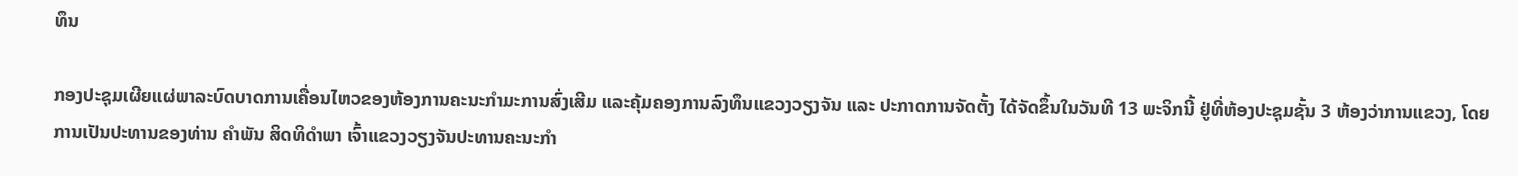ທຶນ

ກອງປະຊຸມເຜີຍແຜ່ພາລະບົດບາດການເຄື່ອນໄຫວຂອງຫ້ອງການຄະນະກຳມະການສົ່ງເສີມ ແລະຄຸ້ມຄອງການລົງທຶນແຂວງວຽງຈັນ ແລະ ປະກາດການຈັດຕັ້ງ ໄດ້ຈັດຂຶ້ນໃນວັນທີ 13 ພະຈິກນີ້ ຢູ່ທີ່ຫ້ອງປະຊຸມຊັ້ນ 3 ຫ້ອງວ່າການແຂວງ, ໂດຍການເປັນປະທານຂອງທ່ານ ຄຳພັນ ສິດທິດຳພາ ເຈົ້າແຂວງວຽງຈັນປະທານຄະນະກຳ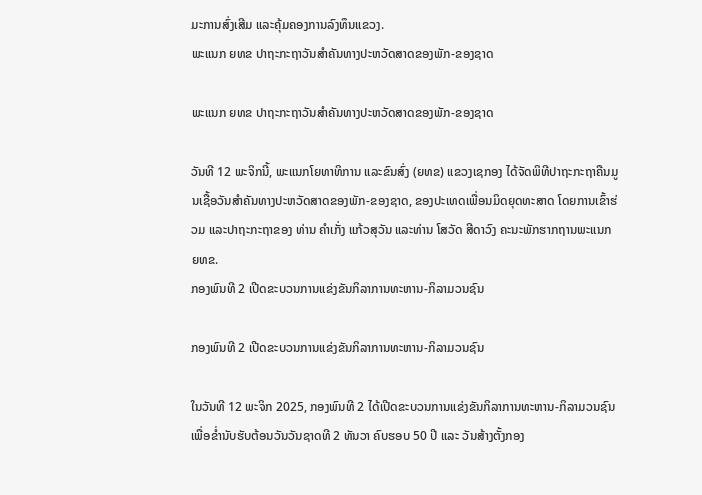ມະການສົ່ງເສີມ ແລະຄຸ້ມຄອງການລົງທຶນແຂວງ.
ພະແນກ ຍທຂ ປາຖະກະຖາວັນສຳຄັນທາງປະຫວັດສາດຂອງພັກ-ຂອງຊາດ

ພະແນກ ຍທຂ ປາຖະກະຖາວັນສຳຄັນທາງປະຫວັດສາດຂອງພັກ-ຂອງຊາດ

ວັນທີ 12 ພະຈິກນີ້, ພະແນກໂຍທາທິການ ແລະຂົນສົ່ງ (ຍທຂ) ແຂວງເຊກອງ ໄດ້ຈັດພິທີປາຖະກະຖາຄືນມູນເຊື້ອວັນສໍາຄັນທາງປະຫວັດສາດຂອງພັກ-ຂອງຊາດ, ຂອງປະເທດເພື່ອນມິດຍຸດທະສາດ ໂດຍການເຂົ້າຮ່ວມ ແລະປາຖະກະຖາຂອງ ທ່ານ ຄໍາເກັ່ງ ແກ້ວສຸວັນ ແລະທ່ານ ໂສວັດ ສີດາວົງ ຄະນະພັກຮາກຖານພະແນກ ຍທຂ.
ກອງພົນທີ 2 ເປີດຂະບວນການແຂ່ງຂັນກິລາການທະຫານ-ກິລາມວນຊົນ

ກອງພົນທີ 2 ເປີດຂະບວນການແຂ່ງຂັນກິລາການທະຫານ-ກິລາມວນຊົນ

ໃນວັນທີ 12 ພະຈິກ 2025, ກອງພົນທີ 2 ໄດ້ເປີດຂະບວນການແຂ່ງຂັນກິລາການທະຫານ-ກິລາມວນຊົນ ເພື່ອຂໍ່ານັບຮັບຕ້ອນວັນວັນຊາດທີ 2 ທັນວາ ຄົບຮອບ 50 ປີ ແລະ ວັນສ້າງຕັ້ງກອງ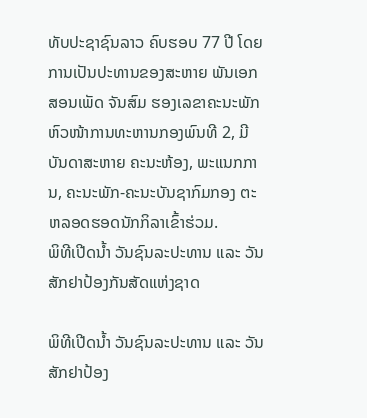ທັບປະຊາຊົນລາວ ຄົບຮອບ 77 ປີ ໂດຍການເປັນປະທານຂອງສະຫາຍ ພັນເອກ ສອນເພັດ ຈັນສົມ ຮອງເລຂາຄະນະພັກ ຫົວໜ້າການທະຫານກອງພົນທີ 2, ມີບັນດາສະຫາຍ ຄະນະຫ້ອງ, ພະແນກການ, ຄະນະພັກ-ຄະນະບັນຊາກົມກອງ ຕະຫລອດຮອດນັກກິລາເຂົ້າຮ່ວມ.
ພິທີເປີດນໍ້າ ວັນຊົນລະປະທານ ແລະ ວັນສັກຢາປ້ອງກັນສັດແຫ່ງຊາດ

ພິທີເປີດນໍ້າ ວັນຊົນລະປະທານ ແລະ ວັນສັກຢາປ້ອງ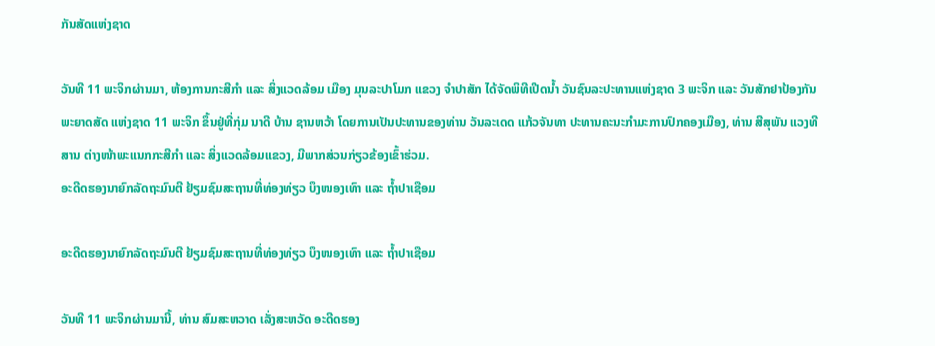ກັນສັດແຫ່ງຊາດ

ວັນທີ 11 ພະຈິກຜ່ານມາ, ຫ້ອງການກະສີກຳ ແລະ ສິ່ງແວດລ້ອມ ເມືອງ ມຸນລະປາໂມກ ແຂວງ ຈຳປາສັກ ໄດ້ຈັດພິທີເປີດນໍ້າ ວັນຊົນລະປະທານແຫ່ງຊາດ 3 ພະຈິກ ແລະ ວັນສັກຢາປ້ອງກັນພະຍາດສັດ ແຫ່ງຊາດ 11 ພະຈິກ ຂຶ້ນຢູ່ທີ່ກຸ່ມ ນາດີ ບ້ານ ຊານຫວ້າ ໂດຍການເປັນປະທານຂອງທ່ານ ວັນລະເດດ ແກ້ວຈັນທາ ປະທານຄະນະກຳມະການປົກຄອງເມືອງ, ທ່ານ ສີສຸພັນ ແວງທີສານ ຕ່າງໜ້າພະແນກກະສີກຳ ແລະ ສິ່ງແວດລ້ອມແຂວງ, ມີພາກສ່ວນກ່ຽວຂ້ອງເຂົ້າຮ່ວມ.
ອະດີດຮອງນາຍົກລັດຖະມົນຕີ ຢ້ຽມຊົມສະຖານທີ່ທ່ອງທ່ຽວ ບຶງໜອງເທົາ ແລະ ຖໍ້າປາເຊືອມ

ອະດີດຮອງນາຍົກລັດຖະມົນຕີ ຢ້ຽມຊົມສະຖານທີ່ທ່ອງທ່ຽວ ບຶງໜອງເທົາ ແລະ ຖໍ້າປາເຊືອມ

ວັນທີ 11 ພະຈິກຜ່ານມານີ້, ທ່ານ ສົມສະຫວາດ ເລັ່ງສະຫວັດ ອະດີດຮອງ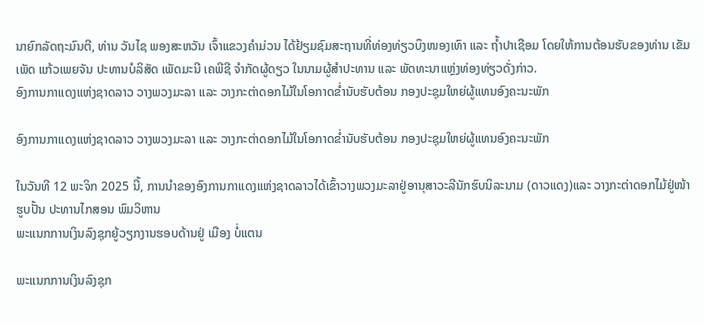ນາຍົກລັດຖະມົນຕີ, ທ່ານ ວັນໄຊ ພອງສະຫວັນ ເຈົ້າແຂວງຄໍາມ່ວນ ໄດ້ຢ້ຽມຊົມສະຖານທີ່ທ່ອງທ່ຽວບຶງໜອງເທົາ ແລະ ຖໍ້າປາເຊືອມ ໂດຍໃຫ້ການຕ້ອນຮັບຂອງທ່ານ ເຂັມເພັດ ແກ້ວເພຍຈັນ ປະທານບໍລິສັດ ເພັດມະນີ ເຄພີຊີ ຈໍາກັດຜູ້ດຽວ ໃນນາມຜູ້ສໍາປະທານ ແລະ ພັດທະນາແຫຼ່ງທ່ອງທ່ຽວດັ່ງກ່າວ.
ອົງການກາແດງແຫ່ງຊາດລາວ ວາງພວງມະລາ ແລະ ວາງກະຕ່າດອກໄມ້ໃນໂອກາດຂໍ່ານັບຮັບຕ້ອນ ກອງປະຊຸມໃຫຍ່ຜູ້ແທນອົງຄະນະພັກ

ອົງການກາແດງແຫ່ງຊາດລາວ ວາງພວງມະລາ ແລະ ວາງກະຕ່າດອກໄມ້ໃນໂອກາດຂໍ່ານັບຮັບຕ້ອນ ກອງປະຊຸມໃຫຍ່ຜູ້ແທນອົງຄະນະພັກ

ໃນວັນທີ 12 ພະຈິກ 2025 ນີ້, ການນໍາຂອງອົງການກາແດງແຫ່ງຊາດລາວໄດ້ເຂົ້າວາງພວງມະລາຢູ່ອານຸສາວະລີນັກຮົບນິລະນາມ (ດາວແດງ)ແລະ ວາງກະຕ່າດອກໄມ້ຢູ່ໜ້າຮູບປັ້ນ ປະທານໄກສອນ ພົມວິຫານ
ພະແນກການເງິນລົງຊຸກຍູ້ວຽກງານຮອບດ້ານຢູ່ ເມືອງ ບໍ່ແຕນ

ພະແນກການເງິນລົງຊຸກ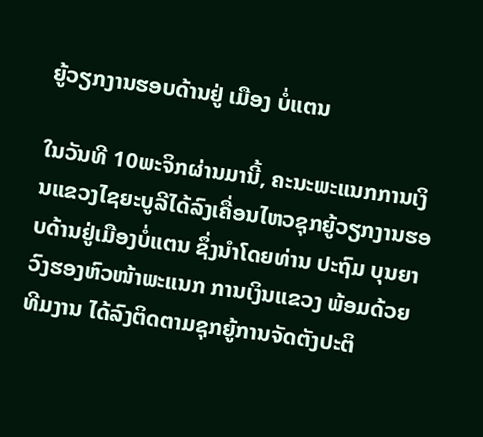ຍູ້ວຽກງານຮອບດ້ານຢູ່ ເມືອງ ບໍ່ແຕນ

ໃນວັນທີ 10ພະຈິກຜ່ານມານີ້, ຄະນະພະແນກການເງິນແຂວງໄຊຍະບູລີໄດ້ລົງເຄື່ອນໄຫວຊຸກຍູ້ວຽກງານຮອບດ້ານຢູ່ເມືອງບໍ່ແຕນ ຊຶ່ງນຳໂດຍທ່ານ ປະຖົມ ບຸນຍາວົງຮອງຫົວໜ້າພະແນກ ການເງິນແຂວງ ພ້ອມດ້ວຍທີມງານ ໄດ້ລົງຕິດຕາມຊຸກຍູ້ການຈັດຕັງປະຕິ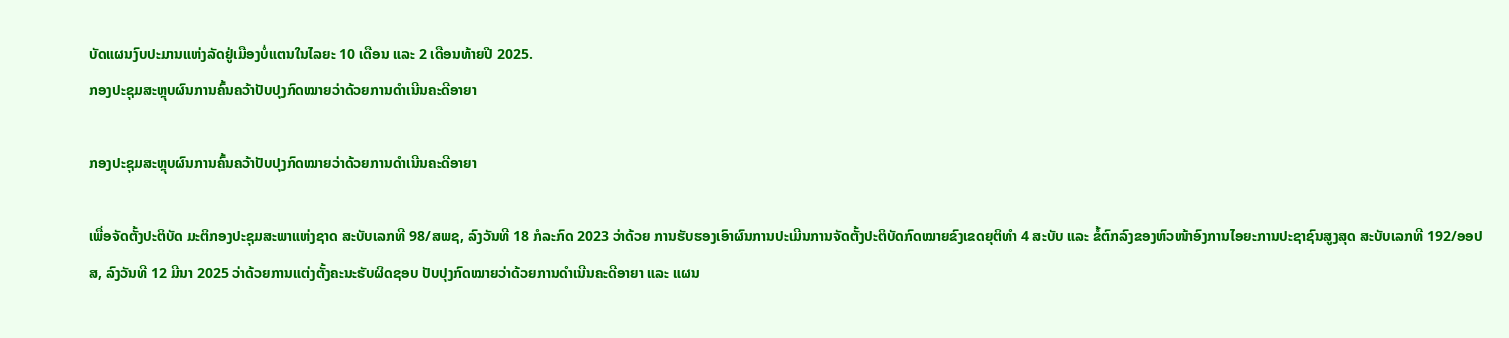ບັດແຜນງົບປະມານແຫ່ງລັດຢູ່ເມືອງບໍ່ແຕນໃນໄລຍະ 10 ເດືອນ ແລະ 2 ເດືອນທ້າຍປີ 2025.
ກອງປະຊຸມສະຫຼຸບຜົນການຄົ້ນຄວ້າປັບປຸງກົດໝາຍວ່າດ້ວຍການດໍາເນີນຄະດີອາຍາ

ກອງປະຊຸມສະຫຼຸບຜົນການຄົ້ນຄວ້າປັບປຸງກົດໝາຍວ່າດ້ວຍການດໍາເນີນຄະດີອາຍາ

ເພື່ອຈັດຕັ້ງປະຕິບັດ ມະຕິກອງປະຊຸມສະພາແຫ່ງຊາດ ສະບັບເລກທີ 98/ສພຊ, ລົງວັນທີ 18 ກໍລະກົດ 2023 ວ່າດ້ວຍ ການຮັບຮອງເອົາຜົນການປະເມີນການຈັດຕັ້ງປະຕິບັດກົດໝາຍຂົງເຂດຍຸຕິທໍາ 4 ສະບັບ ແລະ ຂໍ້ຕົກລົງຂອງຫົວໜ້າອົງການໄອຍະການປະຊາຊົນສູງສຸດ ສະບັບເລກທີ 192/ອອປສ, ລົງວັນທີ 12 ມີນາ 2025 ວ່າດ້ວຍການແຕ່ງຕັ້ງຄະນະຮັບຜິດຊອບ ປັບປຸງກົດໝາຍວ່າດ້ວຍການດໍາເນີນຄະດີອາຍາ ແລະ ແຜນ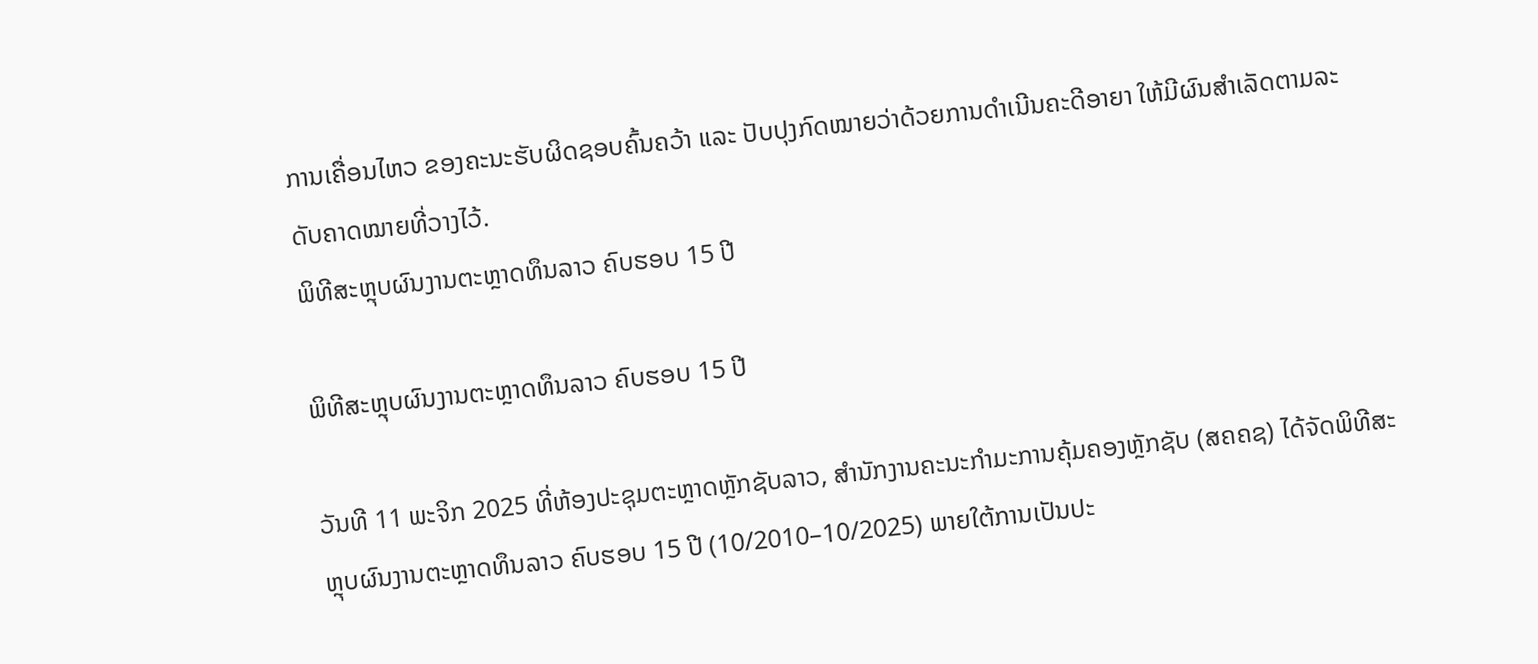ການເຄື່ອນໄຫວ ຂອງຄະນະຮັບຜິດຊອບຄົ້ນຄວ້າ ແລະ ປັບປຸງກົດໝາຍວ່າດ້ວຍການດໍາເນີນຄະດີອາຍາ ໃຫ້ມີຜົນສໍາເລັດຕາມລະດັບຄາດໝາຍທີ່ວາງໄວ້.
ພິທີສະຫຼຸບຜົນງານຕະຫຼາດທຶນລາວ ຄົບຮອບ 15 ປີ

ພິທີສະຫຼຸບຜົນງານຕະຫຼາດທຶນລາວ ຄົບຮອບ 15 ປີ

ວັນທີ 11 ພະຈິກ 2025 ທີ່ຫ້ອງປະຊຸມຕະຫຼາດຫຼັກຊັບລາວ, ສຳນັກງານຄະນະກຳມະການຄຸ້ມຄອງຫຼັກຊັບ (ສຄຄຊ) ໄດ້ຈັດພິທີສະຫຼຸບຜົນງານຕະຫຼາດທຶນລາວ ຄົບຮອບ 15 ປີ (10/2010–10/2025) ພາຍໃຕ້ການເປັນປະ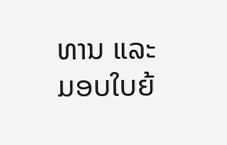ທານ ແລະ ມອບໃບຍ້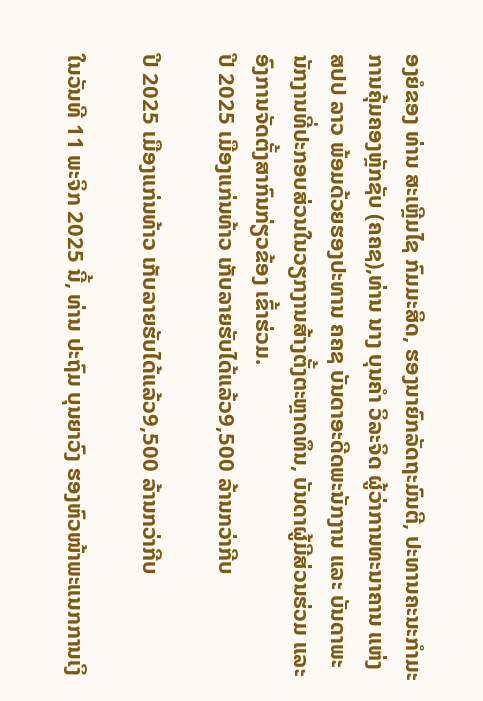ອງຍໍຂອງ ທ່ານ ສະເຫຼີມໄຊ ກົມມະສິດ, ຮອງນາຍົກລັດຖະມົນຕີ, ປະທານຄະນະກຳມະການຄຸ້ມຄອງຫຼັກຊັບ (ຄຄຊ),ທ່ານ ນາງ ບຸນຄຳ ວິລະຈິດ ຜູ້ວ່າການທະນາຄານ ແຫ່ງ ສປປ ລາວ ພ້ອມດ້ວຍຮອງປະທານ ຄຄຊ ບັນດາອະດີດພະນັກງານ ແລະ ບັນດາພະນັກງານທີ່ປະກອບສ່ວນໃນວຽກງານສ້າງຕັ້ງຕະຫຼາດທຶນ, ບັນດາຜູ້ມີສ່ວນຮ່ວມ ແລະ ອົງການຈັດຕັ້ງສາກົນກ່ຽວຂ້ອງ ເຂົ້າຮ່ວມ.
ປີ 2025 ເມືອງແກ່ນທ້າວ ເກັບລາຍຮັບໄດ້ແລ້ວ9,500 ລ້ານກວ່າກີບ

ປີ 2025 ເມືອງແກ່ນທ້າວ ເກັບລາຍຮັບໄດ້ແລ້ວ9,500 ລ້ານກວ່າກີບ

ໃນວັນທີ 11 ພະຈິກ 2025 ນີ້, ທ່ານ ປະຖົມ ບຸນຍາວົງ ຮອງຫົວໜ້າພະແນກການເງິ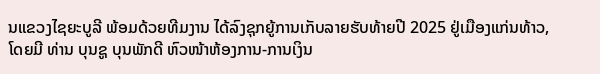ນແຂວງໄຊຍະບູລີ ພ້ອມດ້ວຍທີມງານ ໄດ້ລົງຊຸກຍູ້ການເກັບລາຍຮັບທ້າຍປີ 2025 ຢູ່ເມືອງແກ່ນທ້າວ, ໂດຍມີ ທ່ານ ບຸນຊູ ບຸນພັກດີ ຫົວໜ້າຫ້ອງການ-ການເງິນ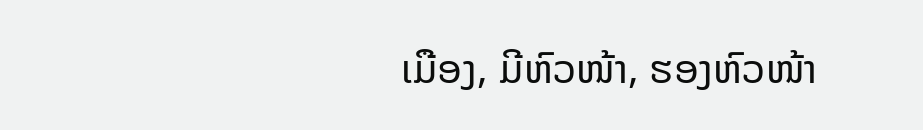ເມືອງ, ມີຫົວໜ້າ, ຮອງຫົວໜ້າ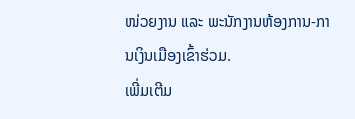ໜ່ວຍງານ ແລະ ພະນັກງານຫ້ອງການ-ການເງິນເມືອງເຂົ້າຮ່ວມ.
ເພີ່ມເຕີມ